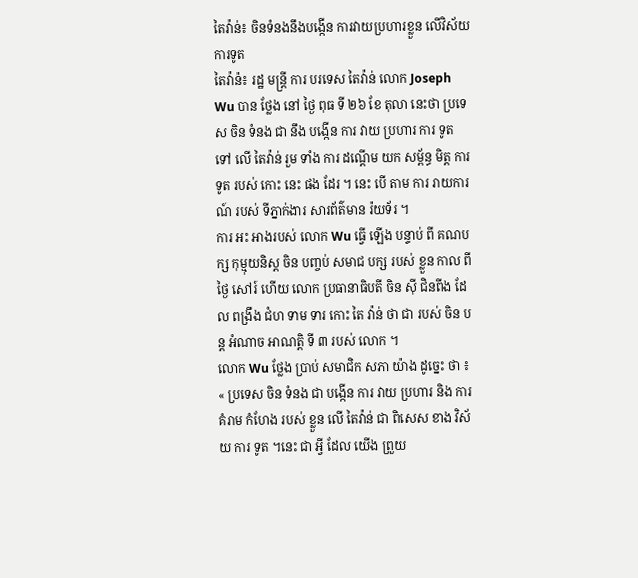តៃវ៉ាន់៖ ចិនទំនងនឹងបង្កើន ការវាយប្រហារខ្លួន លើវិស័យការទូត
តៃវ៉ាន៉៖ រដ្ឋ មន្ត្រី ការ បរទេស តៃវ៉ាន់ លោក Joseph Wu បាន ថ្លែង នៅ ថ្ងៃ ពុធ ទី ២៦ ខែ តុលា នេះថា ប្រទេស ចិន ទំនង ជា នឹង បង្កើន ការ វាយ ប្រហារ ការ ទូត ទៅ លើ តៃវ៉ាន់ រួម ទាំង ការ ដណ្តើម យក សម្ព័ន្ធ មិត្ត ការ ទូត របស់ កោះ នេះ ផង ដែរ ។ នេះ បើ តាម ការ រាយការណ៍ របស់ ទីភ្នាក់ងារ សារព័ត៌មាន រ៉យទ័រ ។
ការ អះ អាងរបស់ លោក Wu ធ្វើ ឡើង បន្ទាប់ ពី គណបក្ស កុម្មុយនិស្ត ចិន បញ្ចប់ សមាជ បក្ស របស់ ខ្លួន កាល ពី ថ្ងៃ សៅរ៍ ហើយ លោក ប្រធានាធិបតី ចិន ស៊ី ជិនពីង ដែល ពង្រឹង ជំហ ទាម ទារ កោះ តៃ វ៉ាន់ ថា ជា របស់ ចិន បន្ត អំណាច អាណត្តិ ទី ៣ របស់ លោក ។
លោក Wu ថ្លែង ប្រាប់ សមាជិក សភា យ៉ាង ដូច្នេះ ថា ៖ « ប្រទេស ចិន ទំនង ជា បង្កើន ការ វាយ ប្រហារ និង ការ គំរាម កំហែង របស់ ខ្លួន លើ តៃវ៉ាន់ ជា ពិសេស ខាង វិស័យ ការ ទូត ។នេះ ជា អ្វី ដែល យើង ព្រួយ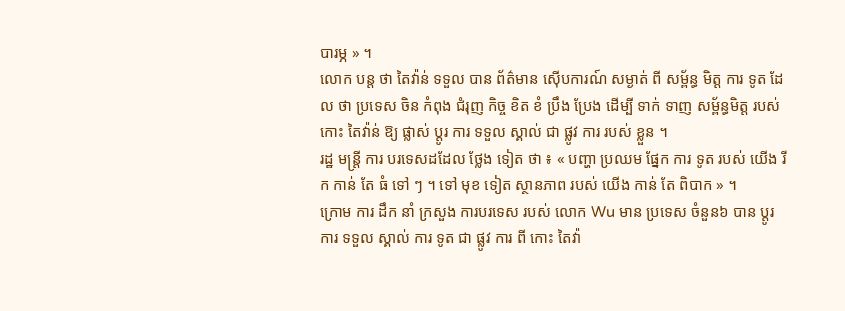បារម្ភ » ។
លោក បន្ត ថា តៃវ៉ាន់ ទទួល បាន ព័ត៌មាន ស៊ើបការណ៍ សម្ងាត់ ពី សម្ព័ន្ធ មិត្ត ការ ទូត ដែល ថា ប្រទេស ចិន កំពុង ជំរុញ កិច្ច ខិត ខំ ប្រឹង ប្រែង ដើម្បី ទាក់ ទាញ សម្ព័ន្ធមិត្ត របស់ កោះ តៃវ៉ាន់ ឱ្យ ផ្លាស់ ប្តូរ ការ ទទួល ស្គាល់ ជា ផ្លូវ ការ របស់ ខ្លួន ។
រដ្ឋ មន្ត្រី ការ បរទេសដដែល ថ្លែង ទៀត ថា ៖ « បញ្ហា ប្រឈម ផ្នែក ការ ទូត របស់ យើង រីក កាន់ តែ ធំ ទៅ ៗ ។ ទៅ មុខ ទៀត ស្ថានភាព របស់ យើង កាន់ តែ ពិបាក » ។
ក្រោម ការ ដឹក នាំ ក្រសួង ការបរទេស របស់ លោក Wu មាន ប្រទេស ចំនួន៦ បាន ប្តូរ ការ ទទួល ស្គាល់ ការ ទូត ជា ផ្លូវ ការ ពី កោះ តៃវ៉ា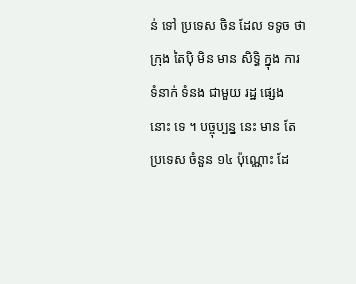ន់ ទៅ ប្រទេស ចិន ដែល ទទូច ថា ក្រុង តៃប៉ិ មិន មាន សិទ្ធិ ក្នុង ការ ទំនាក់ ទំនង ជាមួយ រដ្ឋ ផ្សេង នោះ ទេ ។ បច្ចុប្បន្ន នេះ មាន តែ ប្រទេស ចំនួន ១៤ ប៉ុណ្ណោះ ដែ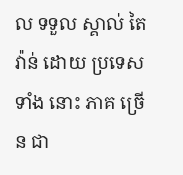ល ទទួល ស្គាល់ តៃវ៉ាន់ ដោយ ប្រទេស ទាំង នោះ ភាគ ច្រើន ជា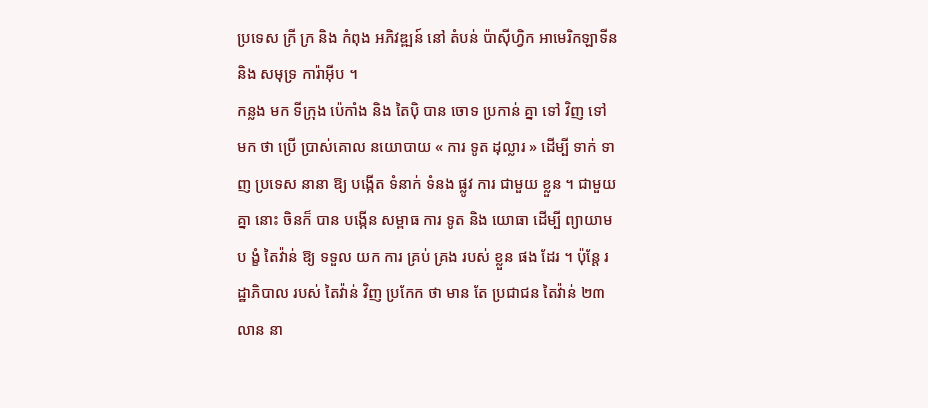ប្រទេស ក្រី ក្រ និង កំពុង អភិវឌ្ឍន៍ នៅ តំបន់ ប៉ាស៊ីហ្វិក អាមេរិកឡាទីន និង សមុទ្រ ការ៉ាអ៊ីប ។
កន្លង មក ទីក្រុង ប៉េកាំង និង តៃប៉ិ បាន ចោទ ប្រកាន់ គ្នា ទៅ វិញ ទៅ មក ថា ប្រើ ប្រាស់គោល នយោបាយ « ការ ទូត ដុល្លារ » ដើម្បី ទាក់ ទាញ ប្រទេស នានា ឱ្យ បង្កើត ទំនាក់ ទំនង ផ្លូវ ការ ជាមួយ ខ្លួន ។ ជាមួយ គ្នា នោះ ចិនក៏ បាន បង្កើន សម្ពាធ ការ ទូត និង យោធា ដើម្បី ព្យាយាម ប ង្ខំ តៃវ៉ាន់ ឱ្យ ទទួល យក ការ គ្រប់ គ្រង របស់ ខ្លួន ផង ដែរ ។ ប៉ុន្តែ រដ្ឋាភិបាល របស់ តៃវ៉ាន់ វិញ ប្រកែក ថា មាន តែ ប្រជាជន តៃវ៉ាន់ ២៣ លាន នា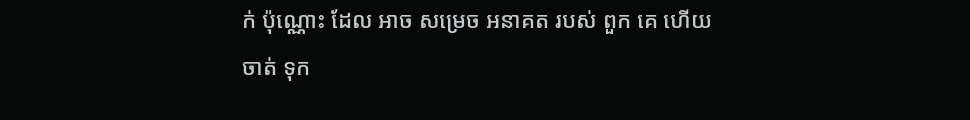ក់ ប៉ុណ្ណោះ ដែល អាច សម្រេច អនាគត របស់ ពួក គេ ហើយ ចាត់ ទុក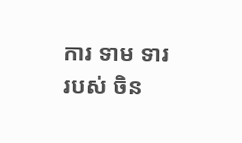ការ ទាម ទារ របស់ ចិន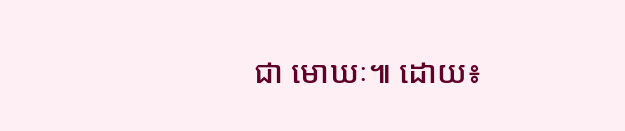ជា មោឃៈ៕ ដោយ៖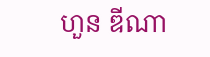ហួន ឌីណា